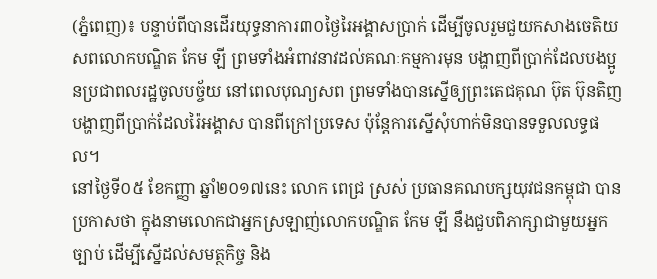(ភ្នំពេញ)៖ បន្ទាប់ពីបានដើរយុទ្ធនាការ៣០ថ្ងៃរៃអង្គាសប្រាក់ ដើម្បីចូលរួមជួយកសាងចេតិយសពលោកបណ្ឌិត កែម ឡី ព្រមទាំងអំពាវនាវដល់គណៈកម្មការមុន បង្ហាញពីប្រាក់ដែលបងប្អូនប្រជាពលរដ្ឋចូលបច្ច័យ នៅពេលបុណ្យសព ព្រមទាំងបានស្នើឲ្យព្រះតេជគុណ ប៊ុត ប៊ុនតិញ បង្ហាញពីប្រាក់ដែលរ៉ៃអង្គាស បានពីក្រៅប្រទេស ប៉ុន្តែការស្នើសុំហាក់មិនបានទទួលលទ្ធផល។
នៅថ្ងៃទី០៥ ខែកញ្ញា ឆ្នាំ២០១៧នេះ លោក ពេជ្រ ស្រស់ ប្រធានគណបក្សយុវជនកម្ពុជា បានប្រកាសថា ក្នុងនាមលោកជាអ្នកស្រឡាញ់លោកបណ្ឌិត កែម ឡី នឹងជួបពិភាក្សាជាមួយអ្នកច្បាប់ ដើម្បីស្នើដល់សមត្ថកិច្ច និង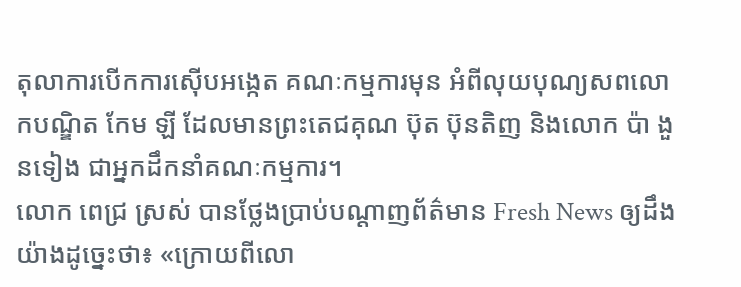តុលាការបើកការស៊ើបអង្កេត គណៈកម្មការមុន អំពីលុយបុណ្យសពលោកបណ្ឌិត កែម ឡី ដែលមានព្រះតេជគុណ ប៊ុត ប៊ុនតិញ និងលោក ប៉ា ងួនទៀង ជាអ្នកដឹកនាំគណៈកម្មការ។
លោក ពេជ្រ ស្រស់ បានថ្លែងប្រាប់បណ្តាញព័ត៌មាន Fresh News ឲ្យដឹងយ៉ាងដូច្នេះថា៖ «ក្រោយពីលោ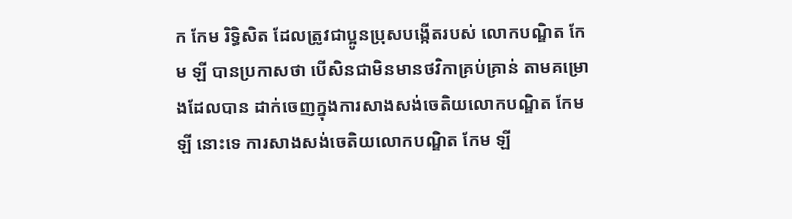ក កែម រិទ្ធិសិត ដែលត្រូវជាប្អូនប្រុសបង្កើតរបស់ លោកបណ្ឌិត កែម ឡី បានប្រកាសថា បើសិនជាមិនមានថវិកាគ្រប់គ្រាន់ តាមគម្រោងដែលបាន ដាក់ចេញក្នុងការសាងសង់ចេតិយលោកបណ្ឌិត កែម ឡី នោះទេ ការសាងសង់ចេតិយលោកបណ្ឌិត កែម ឡី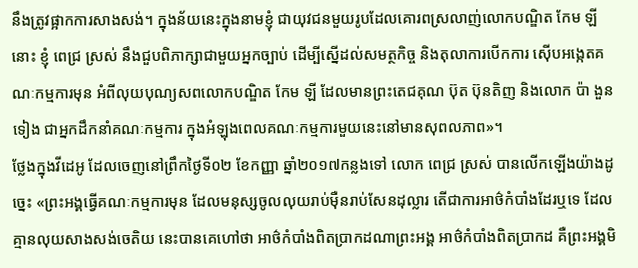នឹងត្រូវផ្អាកការសាងសង់។ ក្នុងន័យនេះក្នុងនាមខ្ញុំ ជាយុវជនមួយរូបដែលគោរពស្រលាញ់លោកបណ្ឌិត កែម ឡី នោះ ខ្ញុំ ពេជ្រ ស្រស់ នឹងជួបពិភាក្សាជាមួយអ្នកច្បាប់ ដើម្បីស្នើដល់សមត្ថកិច្ច និងតុលាការបើកការ ស៊ើបអង្កេតគណៈកម្មការមុន អំពីលុយបុណ្យសពលោកបណ្ឌិត កែម ឡី ដែលមានព្រះតេជគុណ ប៊ុត ប៊ុនតិញ និងលោក ប៉ា ងួនទៀង ជាអ្នកដឹកនាំគណៈកម្មការ ក្នុងអំឡុងពេលគណៈកម្មការមួយនេះនៅមានសុពលភាព»។
ថ្លែងក្នុងវីដេអូ ដែលចេញនៅព្រឹកថ្ងៃទី០២ ខែកញ្ញា ឆ្នាំ២០១៧កន្លងទៅ លោក ពេជ្រ ស្រស់ បានលើកឡើងយ៉ាងដូច្នេះ «ព្រះអង្គធ្វើគណៈកម្មការមុន ដែលមនុស្សចូលលុយរាប់ម៉ឺនរាប់សែនដុល្លារ តើជាការអាថ៌កំបាំងដែរឬទេ ដែលគ្មានលុយសាងសង់ចេតិយ នេះបានគេហៅថា អាថ៌កំបាំងពិតប្រាកដណាព្រះអង្គ អាថ៌កំបាំងពិតប្រាកដ គឺព្រះអង្គមិ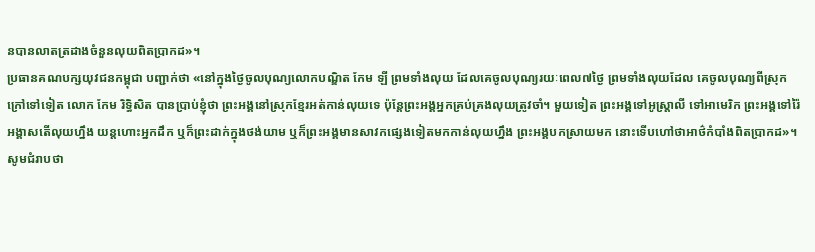នបានលាតត្រដាងចំនួនលុយពិតប្រាកដ»។
ប្រធានគណបក្សយុវជនកម្ពុជា បញ្ជាក់ថា «នៅក្នុងថ្ងៃចូលបុណ្យលោកបណ្ឌិត កែម ឡី ព្រមទាំងលុយ ដែលគេចូលបុណ្យរយៈពេល៧ថ្ងៃ ព្រមទាំងលុយដែល គេចូលបុណ្យពីស្រុកក្រៅទៅទៀត លោក កែម រិទ្ធិសិត បានប្រាប់ខ្ញុំថា ព្រះអង្គនៅស្រុកខ្មែរអត់កាន់លុយទេ ប៉ុន្ដែព្រះអង្គអ្នកគ្រប់គ្រងលុយត្រូវចាំ។ មួយទៀត ព្រះអង្គទៅអូស្ដា្រលី ទៅអាមេរិក ព្រះអង្គទៅរ៉ៃអង្គាសតើលុយហ្នឹង យន្ដហោះអ្នកដឹក ឬក៏ព្រះដាក់ក្នុងថង់យាម ឬក៏ព្រះអង្គមានសាវកផ្សេងទៀតមកកាន់លុយហ្នឹង ព្រះអង្គបកស្រាយមក នោះទើបហៅថាអាថ៌កំបាំងពិតប្រាកដ»។
សូមជំរាបថា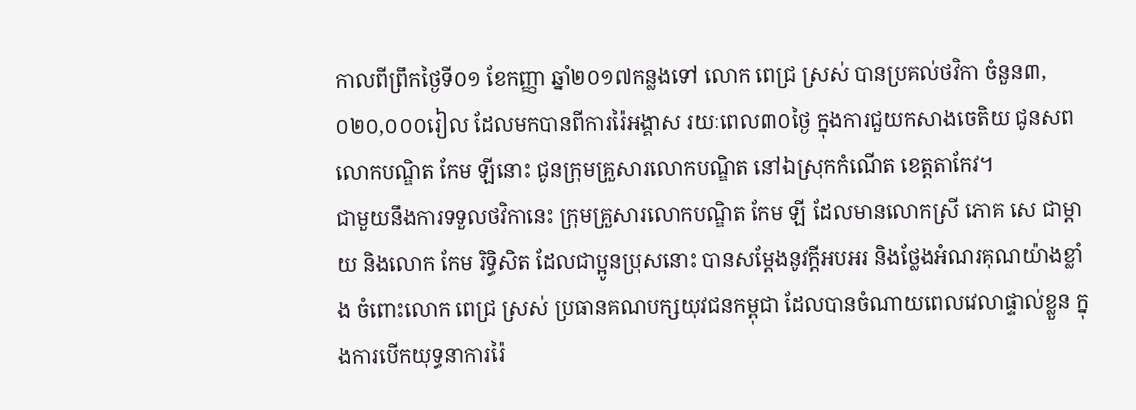កាលពីព្រឹកថ្ងៃទី០១ ខែកញ្ញា ឆ្នាំ២០១៧កន្លងទៅ លោក ពេជ្រ ស្រស់ បានប្រគល់ថវិកា ចំនួន៣,០២០,០០០រៀល ដែលមកបានពីការរ៉ៃអង្គាស រយៈពេល៣០ថ្ងៃ ក្នុងការជួយកសាងចេតិយ ជូនសពលោកបណ្ឌិត កែម ឡីនោះ ជូនក្រុមគ្រួសារលោកបណ្ឌិត នៅឯស្រុកកំណើត ខេត្តតាកែវ។
ជាមួយនឹងការទទួលថវិកានេះ ក្រុមគ្រួសារលោកបណ្ឌិត កែម ឡី ដែលមានលោកស្រី ភោគ សេ ជាម្ដាយ និងលោក កែម រិទ្ធិសិត ដែលជាប្អូនប្រុសនោះ បានសម្ដែងនូវក្ដីអបអរ និងថ្លែងអំណរគុណយ៉ាងខ្លាំង ចំពោះលោក ពេជ្រ ស្រស់ ប្រធានគណបក្សយុវជនកម្ពុជា ដែលបានចំណាយពេលវេលាផ្ទាល់ខ្លួន ក្នុងការបើកយុទ្ធនាការរ៉ៃ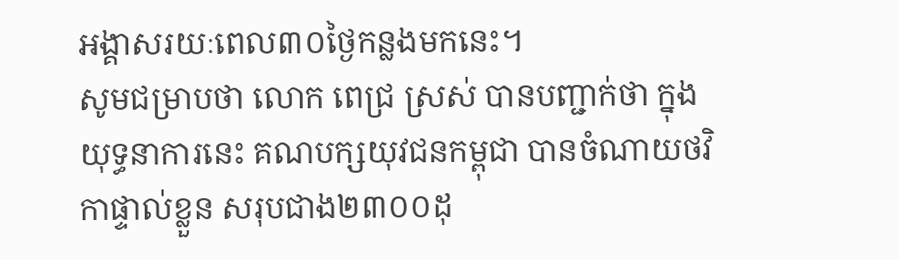អង្គាសរយៈពេល៣០ថ្ងៃកន្លងមកនេះ។
សូមជម្រាបថា លោក ពេជ្រ ស្រស់ បានបញ្ជាក់ថា ក្នុងយុទ្ធនាការនេះ គណបក្សយុវជនកម្ពុជា បានចំណាយថវិកាផ្ទាល់ខ្លួន សរុបជាង២៣០០ដុ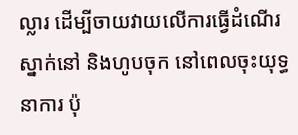ល្លារ ដើម្បីចាយវាយលើការធ្វើដំណើរស្នាក់នៅ និងហូបចុក នៅពេលចុះយុទ្ធនាការ ប៉ុ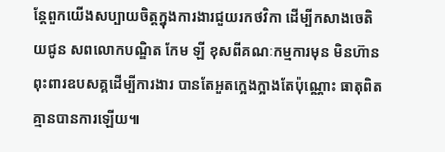ន្ដែពួកយើងសប្បាយចិត្តក្នុងការងារជួយរកថវិកា ដើម្បីកសាងចេតិយជូន សពលោកបណ្ឌិត កែម ឡី ខុសពីគណៈកម្មការមុន មិនហ៊ានពុះពារឧបសគ្គដើម្បីការងារ បានតែអួតក្អេងក្អាងតែប៉ុណ្ណោះ ធាតុពិតគ្មានបានការឡើយ៕